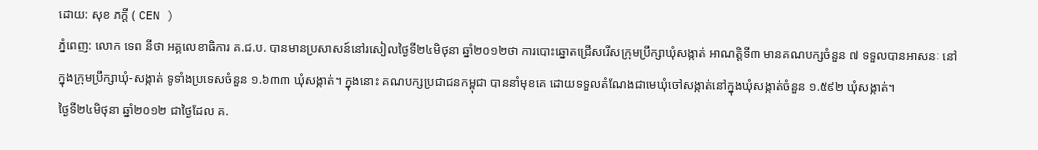ដោយ: សុខ ភក្តី ( CEN )
ភ្នំពេញ: លោក ទេព នីថា អគ្គលេខាធិការ គ.ជ.ប. បានមានប្រសាសន៍នៅរសៀលថ្ងៃទី២៤មិថុនា ឆ្នាំ២០១២ថា ការបោះឆ្នោតជ្រើសរើសក្រុមប្រឹក្សាឃុំសង្កាត់ អាណត្តិទី៣ មានគណបក្សចំនួន ៧ ទទួលបានអាសនៈ នៅក្នុងក្រុមប្រឹក្សាឃុំ-សង្កាត់ ទូទាំងប្រទេសចំនួន ១.៦៣៣ ឃុំសង្កាត់។ ក្នុងនោះ គណបក្សប្រជាជនកម្ពុជា បាននាំមុខគេ ដោយទទួលតំណែងជាមេឃុំចៅសង្កាត់នៅក្នុងឃុំសង្កាត់ចំនួន ១.៥៩២ ឃុំសង្កាត់។
ថ្ងៃទី២៤មិថុនា ឆ្នាំ២០១២ ជាថ្ងៃដែល គ.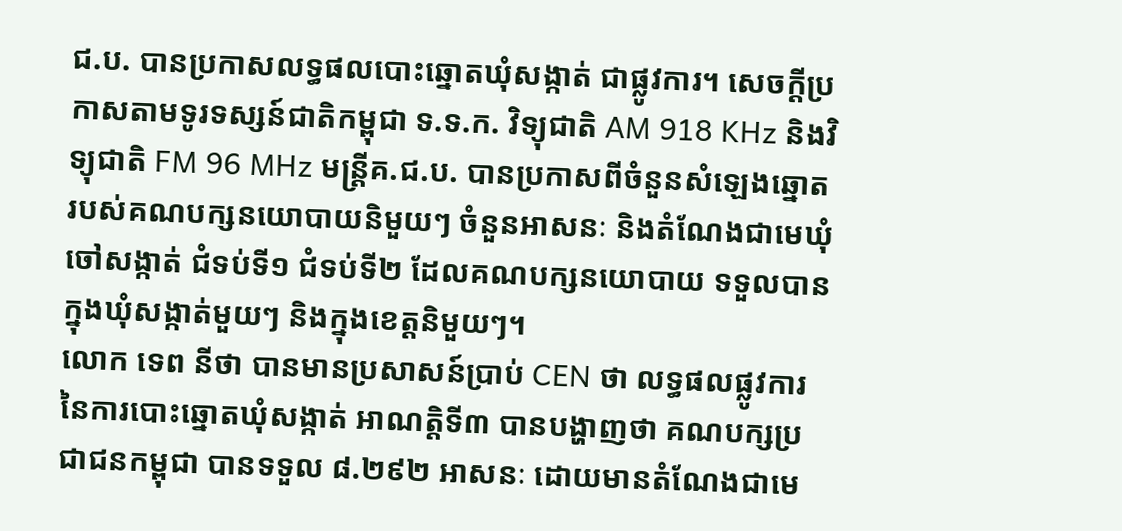ជ.ប. បានប្រកាសលទ្ធផលបោះឆ្នោតឃុំសង្កាត់ ជាផ្លូវការ។ សេចក្តីប្រកាសតាមទូរទស្សន៍ជាតិកម្ពុជា ទ.ទ.ក. វិទ្យុជាតិ AM 918 KHz និងវិទ្យុជាតិ FM 96 MHz មន្ត្រីគ.ជ.ប. បានប្រកាសពីចំនួនសំឡេងឆ្នោតរបស់គណបក្សនយោបាយនិមួយៗ ចំនួនអាសនៈ និងតំណែងជាមេឃុំចៅសង្កាត់ ជំទប់ទី១ ជំទប់ទី២ ដែលគណបក្សនយោបាយ ទទួលបានក្នុងឃុំសង្កាត់មួយៗ និងក្នុងខេត្តនិមួយៗ។
លោក ទេព នីថា បានមានប្រសាសន៍ប្រាប់ CEN ថា លទ្ធផលផ្លូវការនៃការបោះឆ្នោតឃុំសង្កាត់ អាណត្តិទី៣ បានបង្ហាញថា គណបក្សប្រជាជនកម្ពុជា បានទទួល ៨.២៩២ អាសនៈ ដោយមានតំណែងជាមេ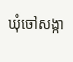ឃុំចៅសង្កា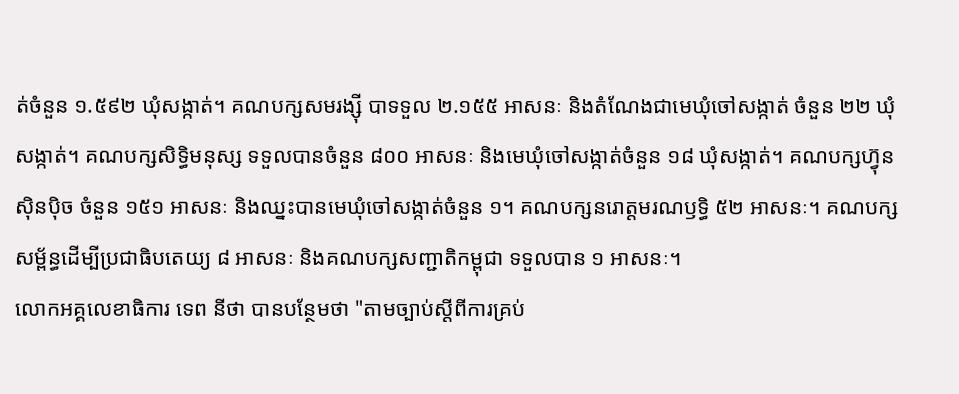ត់ចំនួន ១.៥៩២ ឃុំសង្កាត់។ គណបក្សសមរង្ស៊ី បាទទួល ២.១៥៥ អាសនៈ និងតំណែងជាមេឃុំចៅសង្កាត់ ចំនួន ២២ ឃុំសង្កាត់។ គណបក្សសិទ្ធិមនុស្ស ទទួលបានចំនួន ៨០០ អាសនៈ និងមេឃុំចៅសង្កាត់ចំនួន ១៨ ឃុំសង្កាត់។ គណបក្សហ្វ៊ុនស៊ិនប៉ិច ចំនួន ១៥១ អាសនៈ និងឈ្នះបានមេឃុំចៅសង្កាត់ចំនួន ១។ គណបក្សនរោត្តមរណឫទ្ធិ ៥២ អាសនៈ។ គណបក្សសម្ព័ន្ធដើម្បីប្រជាធិបតេយ្យ ៨ អាសនៈ និងគណបក្សសញ្ជាតិកម្ពុជា ទទួលបាន ១ អាសនៈ។
លោកអគ្គលេខាធិការ ទេព នីថា បានបន្ថែមថា "តាមច្បាប់ស្តីពីការគ្រប់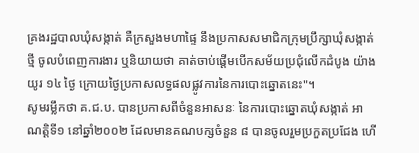គ្រងរដ្ឋបាលឃុំសង្កាត់ គឺក្រសួងមហាផ្ទៃ នឹងប្រកាសសមាជិកក្រុមប្រឹក្សាឃុំសង្កាត់ថ្មី ចូលបំពេញការងារ ឬនិយាយថា គាត់ចាប់ផ្តើមបើកសម័យប្រជុំលើកដំបូង យ៉ាងយូរ ១៤ ថ្ងៃ ក្រោយថ្ងៃប្រកាសលទ្ធផលផ្លូវការនៃការបោះឆ្នោតនេះ"។
សូមរម្លឹកថា គ.ជ.ប. បានប្រកាសពីចំនួនអាសនៈ នៃការបោះឆ្នោតឃុំសង្កាត់ អាណត្តិទី១ នៅឆ្នាំ២០០២ ដែលមានគណបក្សចំនួន ៨ បានចូលរួមប្រកួតប្រជែង ហើ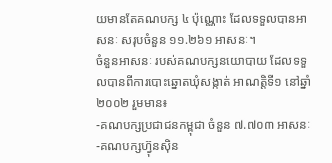យមានតែគណបក្ស ៤ ប៉ុណ្ណោះ ដែលទទួលបានអាសនៈ សរុបចំនួន ១១.២៦១ អាសនៈ។
ចំនួនអាសនៈ របស់គណបក្សនយោបាយ ដែលទទួលបានពីការបោះឆ្នោតឃុំសង្កាត់ អាណត្តិទី១ នៅឆ្នាំ២០០២ រួមមាន៖
-គណបក្សប្រជាជនកម្ពុជា ចំនួន ៧.៧០៣ អាសនៈ
-គណបក្សហ្វ៊ុនស៊ិន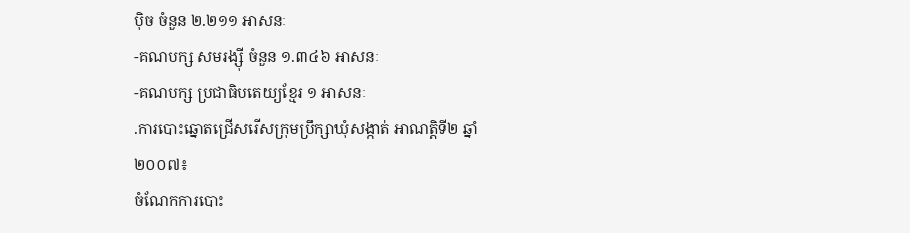ប៉ិច ចំនួន ២.២១១ អាសនៈ
-គណបក្ស សមរង្ស៊ី ចំនួន ១.៣៤៦ អាសនៈ
-គណបក្ស ប្រជាធិបតេយ្យខ្មែរ ១ អាសនៈ
.ការបោះឆ្នោតជ្រើសរើសក្រុមប្រឹក្សាឃុំសង្កាត់ អាណត្តិទី២ ឆ្នាំ២០០៧៖
ចំណែកការបោះ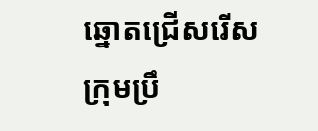ឆ្នោតជ្រើសរើសក្រុមប្រឹ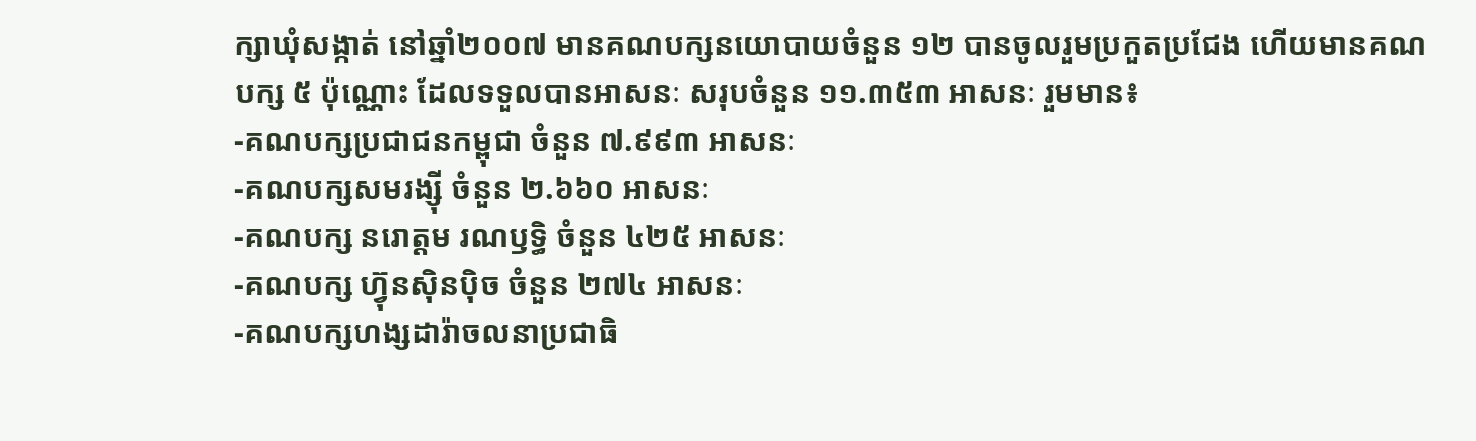ក្សាឃុំសង្កាត់ នៅឆ្នាំ២០០៧ មានគណបក្សនយោបាយចំនួន ១២ បានចូលរួមប្រកួតប្រជែង ហើយមានគណបក្ស ៥ ប៉ុណ្ណោះ ដែលទទួលបានអាសនៈ សរុបចំនួន ១១.៣៥៣ អាសនៈ រួមមាន៖
-គណបក្សប្រជាជនកម្ពុជា ចំនួន ៧.៩៩៣ អាសនៈ
-គណបក្សសមរង្ស៊ី ចំនួន ២.៦៦០ អាសនៈ
-គណបក្ស នរោត្តម រណឫទ្ធិ ចំនួន ៤២៥ អាសនៈ
-គណបក្ស ហ្វ៊ុនស៊ិនប៉ិច ចំនួន ២៧៤ អាសនៈ
-គណបក្សហង្សដារ៉ាចលនាប្រជាធិ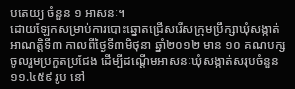បតេយ្យ ចំនួន ១ អាសនៈ។
ដោយឡែកសម្រាប់ការបោះឆ្នោតជ្រើសរើសក្រុមប្រឹក្សាឃុំសង្កាត់ អាណត្តិទី៣ កាលពីថ្ងៃទី៣មិថុនា ឆ្នាំ២០១២ មាន ១០ គណបក្សចូលរួមប្រកួតប្រជែង ដើម្បីដណ្តើមអាសនៈឃុំសង្កាត់សរុបចំនួន ១១.៤៥៩ រូប នៅ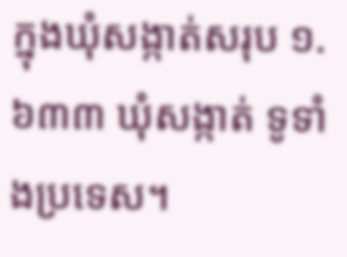ក្នុងឃុំសង្កាត់សរុប ១.៦៣៣ ឃុំសង្កាត់ ទូទាំងប្រទេស។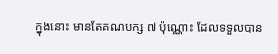ក្នុងនោះ មានតែគណបក្ស ៧ ប៉ុណ្ណោះ ដែលទទួលបាន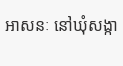អាសនៈ នៅឃុំសង្កា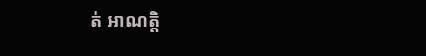ត់ អាណត្តិ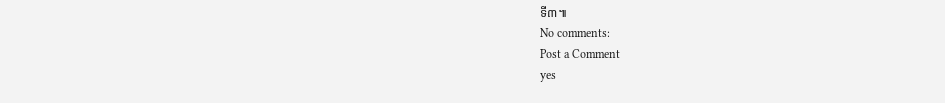ទី៣៕
No comments:
Post a Comment
yes